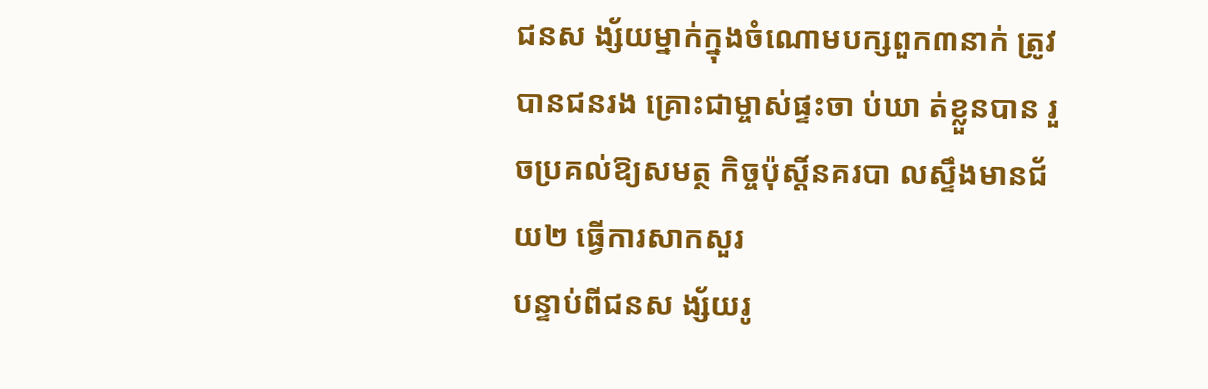ជនស ង្ស័យម្នាក់ក្នុងចំណោមបក្សពួក៣នាក់ ត្រូវបានជនរង គ្រោះជាម្ចាស់ផ្ទះចា ប់ឃា ត់ខ្លួនបាន រួចប្រគល់ឱ្យសមត្ថ កិច្ចប៉ុស្តិ៍នគរបា លស្ទឹងមានជ័យ២ ធ្វើការសាកសួរ
បន្ទាប់ពីជនស ង្ស័យរូ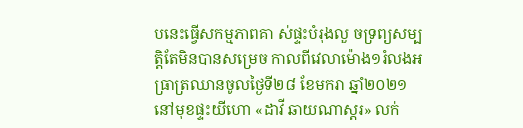បនេះធ្វើសកម្មភាពគា ស់ផ្ទះបំរុងលួ ចទ្រព្យសម្បត្តិតែមិនបានសម្រេច កាលពីវេលាម៉ោង១រំលងអធ្រាត្រឈានចូលថ្ងៃទី២៨ ខែមករា ឆ្នាំ២០២១
នៅមុខផ្ទះយីហោ «ដាវី ឆាយណាស្តរ» លក់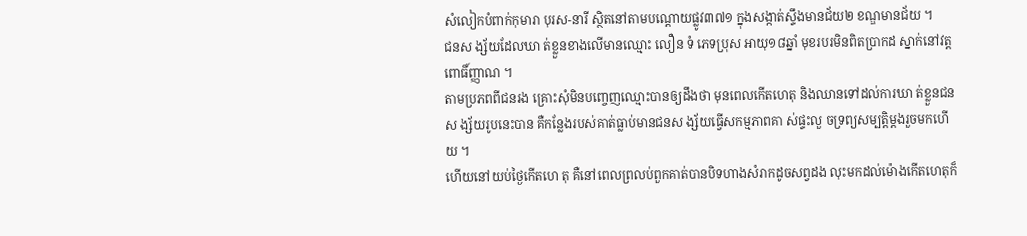សំលៀកបំពាក់កុមារា បុរស-នារី ស្ថិតនៅតាមបណ្ដោយផ្លូវ៣៧១ ក្នុងសង្កាត់ស្ទឹងមានជ័យ២ ខណ្ឌមានជ័យ ។
ជនស ង្ស័យដែលឃា ត់ខ្លួនខាងលើមានឈ្មោះ លឿន ទំ ភេទប្រុស អាយុ១៨ឆ្នាំ មុខរបរមិនពិតប្រាកដ ស្នាក់នៅវត្តពោធិ៍ញ្ញាណ ។
តាមប្រភពពីជនរង គ្រោះសុំមិនបញ្ចេញឈ្មោះបានឲ្យដឹងថា មុនពេលកើតហេតុ និងឈានទៅដល់ការឃា ត់ខ្លួនជនស ង្ស័យរូបនេះបាន គឺកន្លែងរបស់គាត់ធ្លាប់មានជនស ង្ស័យធ្វើសកម្មភាពគា ស់ផ្ទះលួ ចទ្រព្យសម្បត្តិម្ដងរួចមកហើយ ។
ហើយនៅយប់ថ្ងៃកើតហេ តុ គឺនៅពេលព្រលប់ពួកគាត់បានបិទហាងសំរាកដូចសព្វដង លុះមកដល់ម៉ោងកើតហេតុក៏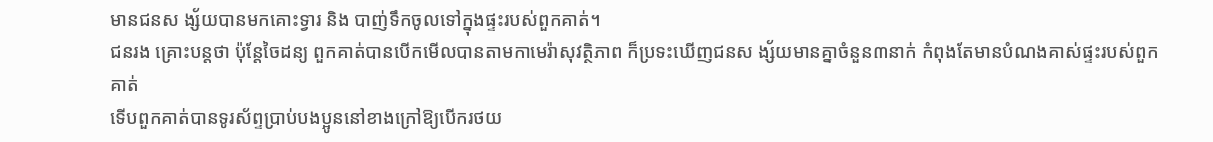មានជនស ង្ស័យបានមកគោះទ្វារ និង បាញ់ទឹកចូលទៅក្នុងផ្ទះរបស់ពួកគាត់។
ជនរង គ្រោះបន្តថា ប៉ុន្តែចៃដន្យ ពួកគាត់បានបើកមើលបានតាមកាមេរ៉ាសុវត្ថិភាព ក៏ប្រទះឃើញជនស ង្ស័យមានគ្នាចំនួន៣នាក់ កំពុងតែមានបំណងគាស់ផ្ទះរបស់ពួកគាត់
ទើបពួកគាត់បានទូរស័ព្ទប្រាប់បងប្អូននៅខាងក្រៅឱ្យបើករថយ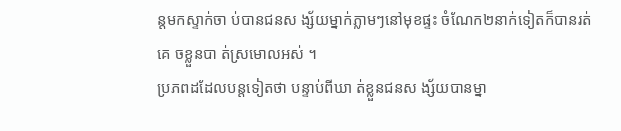ន្តមកស្ទាក់ចា ប់បានជនស ង្ស័យម្នាក់ភ្លាមៗនៅមុខផ្ទះ ចំណែក២នាក់ទៀតក៏បានរត់គេ ចខ្លួនបា ត់ស្រមោលអស់ ។
ប្រភពដដែលបន្តទៀតថា បន្ទាប់ពីឃា ត់ខ្លួនជនស ង្ស័យបានម្នា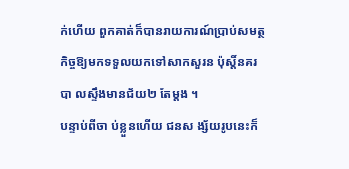ក់ហើយ ពួកគាត់ក៏បានរាយការណ៍ប្រាប់សមត្ថ កិច្ចឱ្យមកទទួលយកទៅសាកសួរន ប៉ុស្តិ៍នគរបា លស្ទឹងមានជ័យ២ តែម្តង ។
បន្ទាប់ពីចា ប់ខ្លួនហើយ ជនស ង្ស័យរូបនេះក៏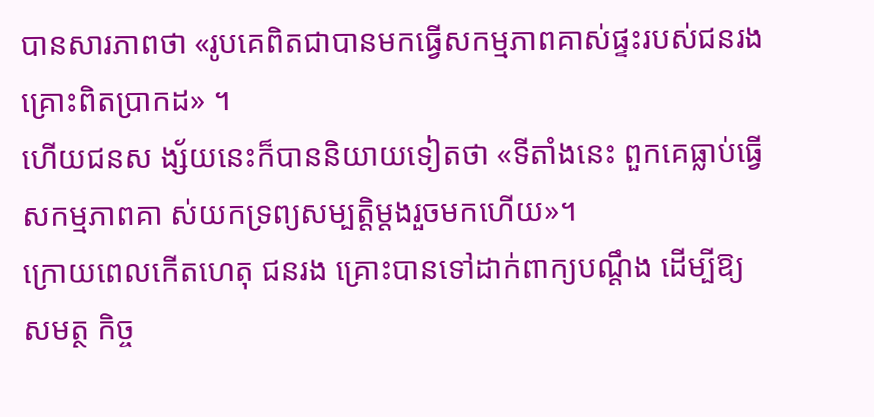បានសារភាពថា «រូបគេពិតជាបានមកធ្វើសកម្មភាពគាស់ផ្ទះរបស់ជនរង គ្រោះពិតប្រាកដ» ។
ហើយជនស ង្ស័យនេះក៏បាននិយាយទៀតថា «ទីតាំងនេះ ពួកគេធ្លាប់ធ្វើសកម្មភាពគា ស់យកទ្រព្យសម្បត្តិម្ដងរួចមកហើយ»។
ក្រោយពេលកើតហេតុ ជនរង គ្រោះបានទៅដាក់ពាក្យបណ្ដឹង ដើម្បីឱ្យសមត្ថ កិច្ច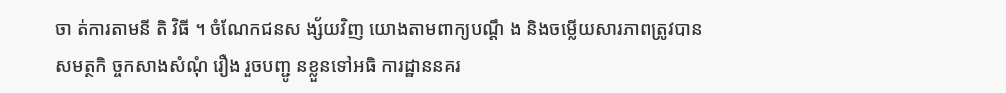ចា ត់ការតាមនី តិ វិធី ។ ចំណែកជនស ង្ស័យវិញ យោងតាមពាក្យបណ្ដឹ ង និងចម្លើយសារភាពត្រូវបានសមត្ថកិ ច្ចកសាងសំណុំ រឿង រួចបញ្ជូ នខ្លួនទៅអធិ ការដ្ឋាននគរ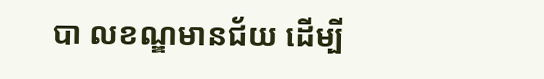បា លខណ្ឌមានជ័យ ដើម្បី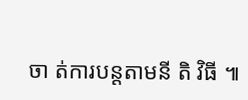ចា ត់ការបន្តតាមនី តិ វិធី ៕